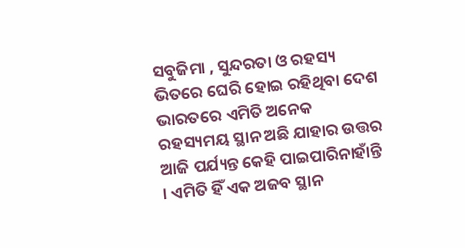ସବୁଜିମା , ସୁନ୍ଦରତା ଓ ରହସ୍ୟ ଭିତରେ ଘେରି ହୋଇ ରହିଥିବା ଦେଶ ଭାରତରେ ଏମିତି ଅନେକ ରହସ୍ୟମୟ ସ୍ଥାନ ଅଛି ଯାହାର ଉତ୍ତର ଆଜି ପର୍ଯ୍ୟନ୍ତ କେହି ପାଇପାରିନାହାଁନ୍ତି । ଏମିତି ହିଁ ଏକ ଅଜବ ସ୍ଥାନ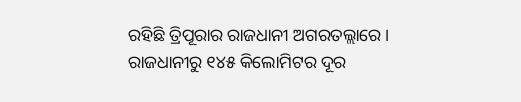ରହିଛି ତ୍ରିପୂରାର ରାଜଧାନୀ ଅଗରତଲ୍ଲାରେ । ରାଜଧାନୀରୁ ୧୪୫ କିଲୋମିଟର ଦୂର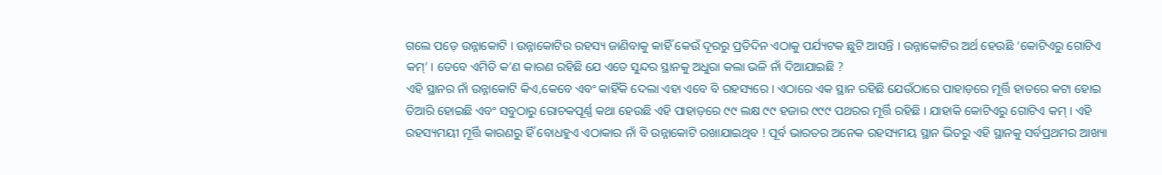ଗଲେ ପଡ଼େ ଉନ୍ନାକୋଟି । ଉନ୍ନାକୋଟିର ରହସ୍ୟ ଜାଣିବାକୁ କାହିଁ କେଉଁ ଦୂରରୁ ପ୍ରତିଦିନ ଏଠାକୁ ପର୍ଯ୍ୟଟକ ଛୁଟି ଆସନ୍ତି । ଉନ୍ନାକୋଟିର ଅର୍ଥ ହେଉଛି ‘କୋଟିଏରୁ ଗୋଟିଏ କମ୍’ । ତେବେ ଏମିତି କ’ଣ କାରଣ ରହିଛି ଯେ ଏତେ ସୁନ୍ଦର ସ୍ଥାନକୁ ଅଧୁରା କଲା ଭଳି ନାଁ ଦିଆଯାଇଛି ?
ଏହି ସ୍ଥାନର ନାଁ ଉନ୍ନାକୋଟି କିଏ,କେବେ ଏବଂ କାହିଁକି ଦେଲା ଏହା ଏବେ ବି ରହସ୍ୟରେ । ଏଠାରେ ଏକ ସ୍ଥାନ ରହିଛି ଯେଉଁଠାରେ ପାହାଡ଼ରେ ମୂର୍ତ୍ତି ହାତରେ କଟା ହୋଇ ତିଆରି ହୋଇଛି ଏବଂ ସବୁଠାରୁ ରୋଚକପୂର୍ଣ୍ଣ କଥା ହେଉଛି ଏହି ପାହାଡ଼ରେ ୯୯ ଲକ୍ଷ ୯୯ ହଜାର ୯୯୯ ପଥରର ମୂର୍ତ୍ତି ରହିଛି । ଯାହାକି କୋଟିଏରୁ ଗୋଟିଏ କମ୍ । ଏହି ରହସ୍ୟମୟୀ ମୂର୍ତ୍ତି କାରଣରୁ ହିଁ ବୋଧହୁଏ ଏଠାକାର ନାଁ ବି ଉନ୍ନାକୋଟି ରଖାଯାଇଥିବ ! ପୂର୍ବ ଭାରତର ଅନେକ ରହସ୍ୟମୟ ସ୍ଥାନ ଭିତରୁ ଏହି ସ୍ଥାନକୁ ସର୍ବପ୍ରଥମର ଆଖ୍ୟା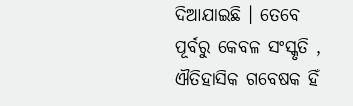ଦିଆଯାଇଛି । ତେବେ ପୂର୍ବରୁ କେବଳ ସଂସ୍କୃତି , ଐତିହାସିକ ଗବେଷକ ହିଁ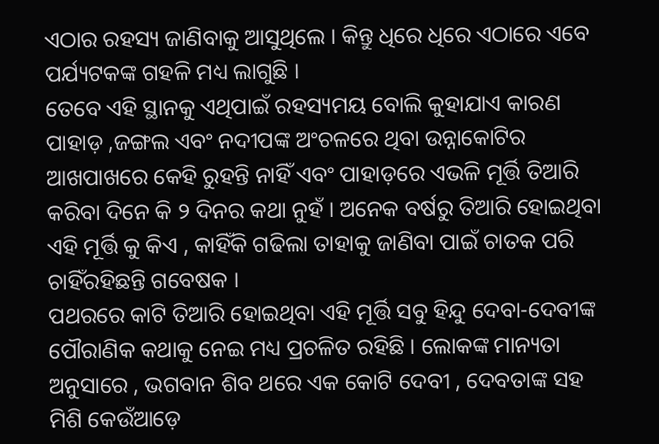ଏଠାର ରହସ୍ୟ ଜାଣିବାକୁ ଆସୁଥିଲେ । କିନ୍ତୁ ଧିରେ ଧିରେ ଏଠାରେ ଏବେ ପର୍ଯ୍ୟଟକଙ୍କ ଗହଳି ମଧ୍ୟ ଲାଗୁଛି ।
ତେବେ ଏହି ସ୍ଥାନକୁ ଏଥିପାଇଁ ରହସ୍ୟମୟ ବୋଲି କୁହାଯାଏ କାରଣ ପାହାଡ଼ ,ଜଙ୍ଗଲ ଏବଂ ନଦୀପଙ୍କ ଅଂଚଳରେ ଥିବା ଉନ୍ନାକୋଟିର ଆଖପାଖରେ କେହି ରୁହନ୍ତି ନାହିଁ ଏବଂ ପାହାଡ଼ରେ ଏଭଳି ମୂର୍ତ୍ତି ତିଆରି କରିବା ଦିନେ କି ୨ ଦିନର କଥା ନୁହଁ । ଅନେକ ବର୍ଷରୁ ତିଆରି ହୋଇଥିବା ଏହି ମୂର୍ତ୍ତି କୁ କିଏ , କାହିଁକି ଗଢିଲା ତାହାକୁ ଜାଣିବା ପାଇଁ ଚାତକ ପରି ଚାହିଁରହିଛନ୍ତି ଗବେଷକ ।
ପଥରରେ କାଟି ତିଆରି ହୋଇଥିବା ଏହି ମୂର୍ତ୍ତି ସବୁ ହିନ୍ଦୁ ଦେବା-ଦେବୀଙ୍କ ପୌରାଣିକ କଥାକୁ ନେଇ ମଧ୍ୟ ପ୍ରଚଳିତ ରହିଛି । ଲୋକଙ୍କ ମାନ୍ୟତା ଅନୁସାରେ , ଭଗବାନ ଶିବ ଥରେ ଏକ କୋଟି ଦେବୀ , ଦେବତାଙ୍କ ସହ ମିଶି କେଉଁଆଡ଼େ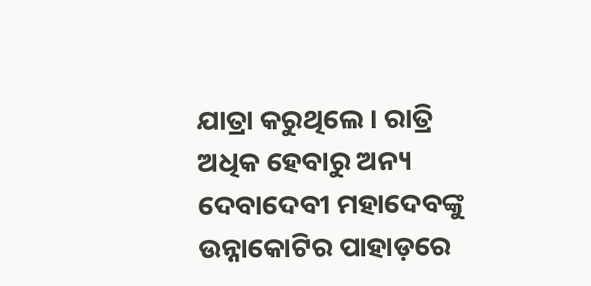ଯାତ୍ରା କରୁଥିଲେ । ରାତ୍ରି ଅଧିକ ହେବାରୁ ଅନ୍ୟ ଦେବାଦେବୀ ମହାଦେବଙ୍କୁ ଉନ୍ନାକୋଟିର ପାହାଡ଼ରେ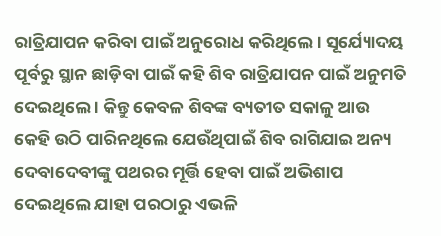ରାତ୍ରିଯାପନ କରିବା ପାଇଁ ଅନୁରୋଧ କରିଥିଲେ । ସୂର୍ଯ୍ୟୋଦୟ ପୂର୍ବରୁ ସ୍ଥାନ ଛାଡ଼ିବା ପାଇଁ କହି ଶିବ ରାତ୍ରିଯାପନ ପାଇଁ ଅନୁମତି ଦେଇଥିଲେ । କିନ୍ତୁ କେବଳ ଶିବଙ୍କ ବ୍ୟତୀତ ସକାଳୁ ଆଉ କେହି ଉଠି ପାରିନଥିଲେ ଯେଉଁଥିପାଇଁ ଶିବ ରାଗିଯାଇ ଅନ୍ୟ ଦେବାଦେବୀଙ୍କୁ ପଥରର ମୂର୍ତ୍ତି ହେବା ପାଇଁ ଅଭିଶାପ ଦେଇଥିଲେ ଯାହା ପରଠାରୁ ଏଭଳି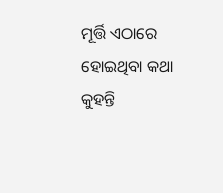ମୂର୍ତ୍ତି ଏଠାରେ ହୋଇଥିବା କଥା କୁହନ୍ତି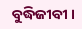ବୁଦ୍ଧିଜୀବୀ ।